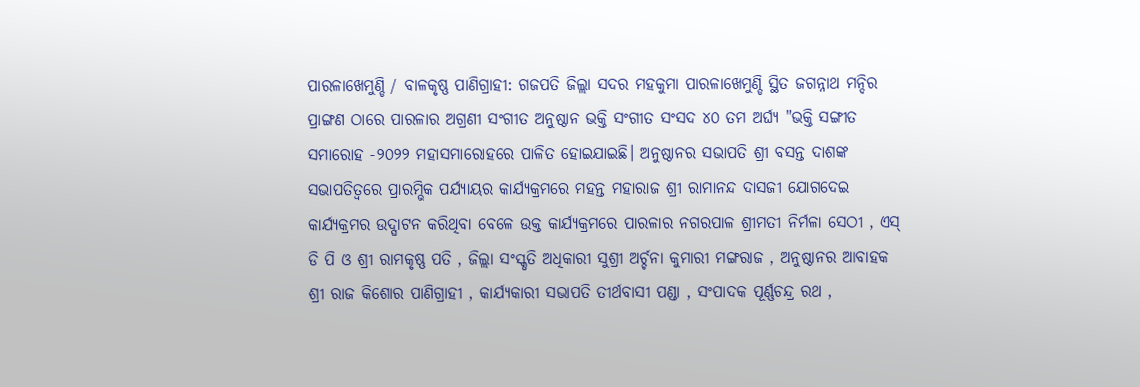ପାରଳାଖେମୁଣ୍ଡି / ବାଳକୃଷ୍ଣ ପାଣିଗ୍ରାହୀ: ଗଜପତି ଜିଲ୍ଲା ସଦର ମହକୁମା ପାରଳାଖେମୁଣ୍ଡି ସ୍ଥିତ ଜଗନ୍ନାଥ ମନ୍ଦିର ପ୍ରାଙ୍ଗଣ ଠାରେ ପାରଳାର ଅଗ୍ରଣୀ ସଂଗୀତ ଅନୁଷ୍ଠାନ ଭକ୍ତି ସଂଗୀତ ସଂସଦ ୪୦ ତମ ଅର୍ଘ୍ୟ "ଭକ୍ତି ସଙ୍ଗୀତ ସମାରୋହ -୨୦୨୨ ମହାସମାରୋହରେ ପାଳିତ ହୋଇଯାଇଛି। ଅନୁଷ୍ଠାନର ସଭାପତି ଶ୍ରୀ ବସନ୍ତ ଦାଶଙ୍କ ସଭାପତିତ୍ୱରେ ପ୍ରାରମ୍ଭିକ ପର୍ଯ୍ୟାୟର କାର୍ଯ୍ୟକ୍ରମରେ ମହନ୍ତ ମହାରାଜ ଶ୍ରୀ ରାମାନନ୍ଦ ଦାସଜୀ ଯୋଗଦେଇ କାର୍ଯ୍ୟକ୍ରମର ଉଦ୍ଘାଟନ କରିଥିବା ବେଳେ ଉକ୍ତ କାର୍ଯ୍ୟକ୍ରମରେ ପାରଳାର ନଗରପାଳ ଶ୍ରୀମତୀ ନିର୍ମଳା ସେଠୀ , ଏସ୍ ଡି ପି ଓ ଶ୍ରୀ ରାମକୃଷ୍ଣ ପତି , ଜିଲ୍ଲା ସଂସ୍କୃତି ଅଧିକାରୀ ସୁଶ୍ରୀ ଅର୍ଚ୍ଚନା କୁମାରୀ ମଙ୍ଗରାଜ , ଅନୁଷ୍ଠାନର ଆବାହକ ଶ୍ରୀ ରାଜ କିଶୋର ପାଣିଗ୍ରାହୀ , କାର୍ଯ୍ୟକାରୀ ସଭାପତି ତୀର୍ଥବାସୀ ପଣ୍ଡା , ସଂପାଦକ ପୂର୍ଣ୍ଣଚନ୍ଦ୍ର ରଥ ,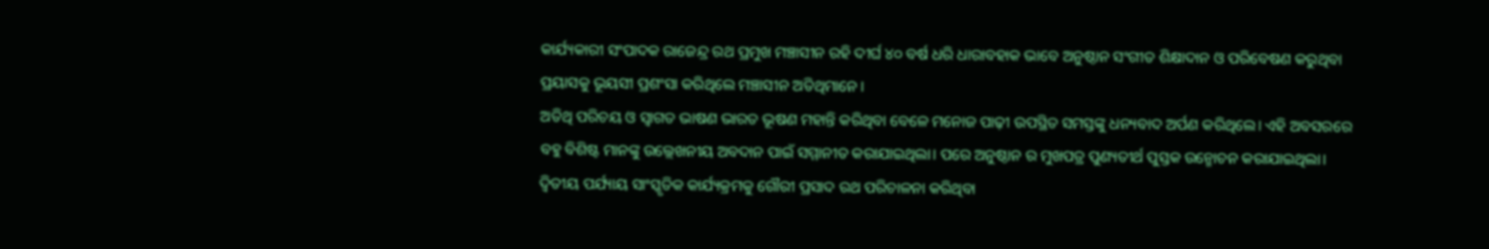କାର୍ଯ୍ୟକାରୀ ସଂପାଦକ ରାଜେନ୍ଦ୍ର ରଥ ପ୍ରମୁଖ ମଞ୍ଚାସୀନ ରହି ଦୀର୍ଘ ୪୦ ବର୍ଷ ଧରି ଧାରାବହାକ ଭାବେ ଅନୁଷ୍ଠାନ ସଂଗୀତ ଶିକ୍ଷାଦାନ ଓ ପରିବେଷଣ କରୁଥିବା ପ୍ରୟାସକୁ ଭୂୟସୀ ପ୍ରଶଂସା କରିଥିଲେ ମଞ୍ଚାସୀନ ଅତିଥିମାନେ।
ଅତିଥି ପରିଚୟ ଓ ସ୍ୱାଗତ ଭାଷଣ ଭାରତ ଭୂଷଣ ମହାନ୍ତି କରିଥିବା ବେଳେ ମନୋଜ ପାଢ଼ୀ ଉପସ୍ଥିତ ସମସ୍ତଙ୍କୁ ଧନ୍ୟବାଦ ଅର୍ପଣ କରିଥିଲେ। ଏହି ଅବସରରେ ବହୁ ବିଶିଷ୍ଟ ମାନଙ୍କୁ ଉଲ୍ଲେଖନୀୟ ଅବଦାନ ପାଇଁ ସମ୍ମାନୀତ କରାଯାଇଥିଲା। ପରେ ଅନୁଷ୍ଠାନ ର ମୁଖପତ୍ର ପୁଣ୍ୟତୀର୍ଥ ପୁସ୍ତକ ଉନ୍ମୋଚନ କରାଯାଇଥିଲା।
ଦ୍ଵିତୀୟ ପର୍ଯ୍ୟାୟ ସାଂସ୍କୃତିକ କାର୍ଯ୍ୟକ୍ରମକୁ ଗୌରୀ ପ୍ରସାଦ ରଥ ପରିଚାଳନା କରିଥିବା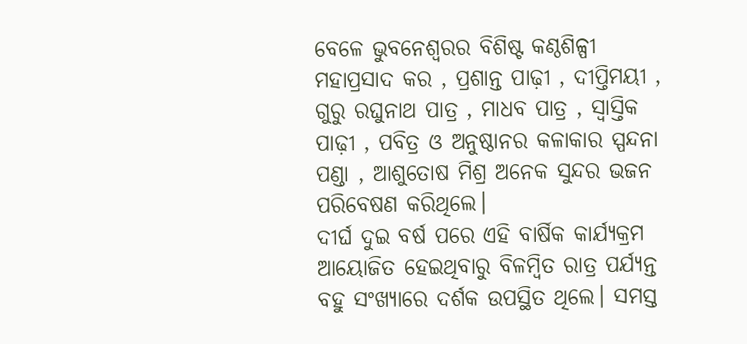ବେଳେ ଭୁବନେଶ୍ବରର ବିଶିଷ୍ଟ କଣ୍ଠଶିଳ୍ପୀ ମହାପ୍ରସାଦ କର , ପ୍ରଶାନ୍ତ ପାଢ଼ୀ , ଦୀପ୍ତିମୟୀ , ଗୁରୁ ରଘୁନାଥ ପାତ୍ର , ମାଧବ ପାତ୍ର , ସ୍ବାସ୍ତିକ ପାଢ଼ୀ , ପବିତ୍ର ଓ ଅନୁଷ୍ଠାନର କଳାକାର ସ୍ପନ୍ଦନା ପଣ୍ଡା , ଆଶୁତୋଷ ମିଶ୍ର ଅନେକ ସୁନ୍ଦର ଭଜନ ପରିବେଷଣ କରିଥିଲେ।
ଦୀର୍ଘ ଦୁଇ ବର୍ଷ ପରେ ଏହି ବାର୍ଷିକ କାର୍ଯ୍ୟକ୍ରମ ଆୟୋଜିତ ହେଇଥିବାରୁ ବିଳମ୍ବିତ ରାତ୍ର ପର୍ଯ୍ୟନ୍ତ ବହୁ ସଂଖ୍ୟାରେ ଦର୍ଶକ ଉପସ୍ଥିତ ଥିଲେ। ସମସ୍ତ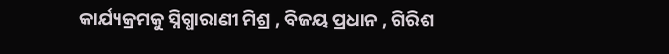କାର୍ଯ୍ୟକ୍ରମକୁ ସ୍ନିଗ୍ଧାରାଣୀ ମିଶ୍ର , ବିଜୟ ପ୍ରଧାନ , ଗିରିଶ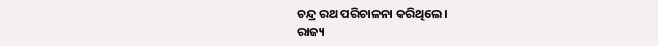ଚନ୍ଦ୍ର ରଥ ପରିଚାଳନା କରିଥିଲେ।
ରାଜ୍ୟ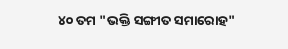୪୦ ତମ "ଭକ୍ତି ସଙ୍ଗୀତ ସମାରୋହ"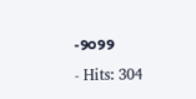-୨୦୨୨
- Hits: 304